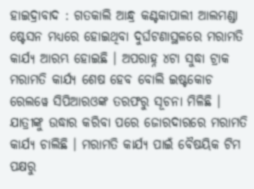ହାଇଦ୍ରାବାଦ : ଗତକାଲି ଆନ୍ଧ୍ର କଣ୍ଟକାପାଲୀ ଆଲମଣ୍ଡା ଷ୍ଟେସନ ମଧ୍ୟରେ ହୋଇଥିବା ଦୁର୍ଘଟଣାସ୍ଥଳରେ ମରାମତି କାର୍ଯ୍ୟ ଆରମ୍ଭ ହୋଇଛି । ଅପରାହ୍ନ ୪ଟା ସୁଦ୍ଧା ଟ୍ରାକ ମରାମତି କାର୍ଯ୍ୟ ଶେଷ ହେବ ବୋଲି ଇଷ୍ଟକୋଚ ରେଲୱେ ସିପିଆରଓଙ୍କ ତରଫରୁ ସୂଚନା ମିଳିଛି । ଯାତ୍ରୀଙ୍କୁ ଉଦ୍ଧାର କରିବା ପରେ ଜୋରଦାରରେ ମରାମତି କାର୍ଯ୍ୟ ଚାଲିଛି । ମରାମତି କାର୍ଯ୍ୟ ପାଇଁ ବୈଷୟିକ ଟିମ ପକ୍ଷରୁ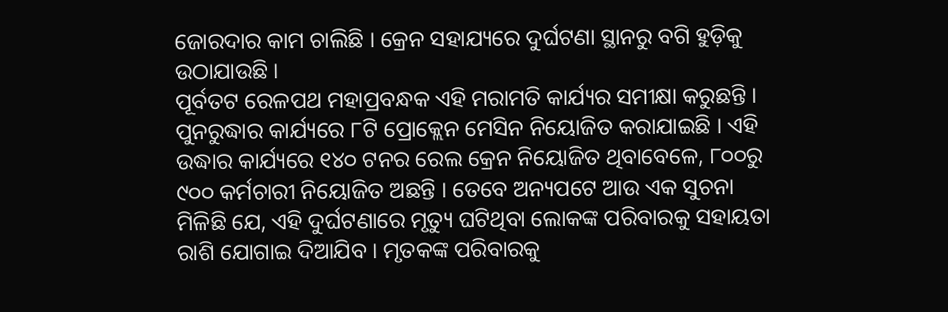ଜୋରଦାର କାମ ଚାଲିଛି । କ୍ରେନ ସହାଯ୍ୟରେ ଦୁର୍ଘଟଣା ସ୍ଥାନରୁ ବଗି ହୁଡ଼ିକୁ ଉଠାଯାଉଛି ।
ପୂର୍ବତଟ ରେଳପଥ ମହାପ୍ରବନ୍ଧକ ଏହି ମରାମତି କାର୍ଯ୍ୟର ସମୀକ୍ଷା କରୁଛନ୍ତି । ପୁନରୁଦ୍ଧାର କାର୍ଯ୍ୟରେ ୮ଟି ପ୍ରୋକ୍ଲେନ ମେସିନ ନିୟୋଜିତ କରାଯାଇଛି । ଏହି ଉଦ୍ଧାର କାର୍ଯ୍ୟରେ ୧୪୦ ଟନର ରେଲ କ୍ରେନ ନିୟୋଜିତ ଥିବାବେଳେ, ୮୦୦ରୁ ୯୦୦ କର୍ମଚାରୀ ନିୟୋଜିତ ଅଛନ୍ତି । ତେବେ ଅନ୍ୟପଟେ ଆଉ ଏକ ସୁଚନା ମିଳିଛି ଯେ, ଏହି ଦୁର୍ଘଟଣାରେ ମୃତ୍ୟୁ ଘଟିଥିବା ଲୋକଙ୍କ ପରିବାରକୁ ସହାୟତା ରାଶି ଯୋଗାଇ ଦିଆଯିବ । ମୃତକଙ୍କ ପରିବାରକୁ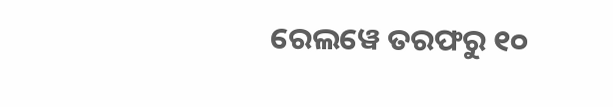ରେଲୱେ ତରଫରୁ ୧୦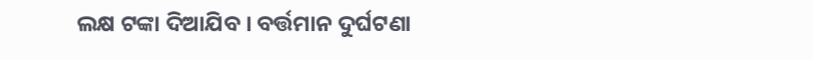ଲକ୍ଷ ଟଙ୍କା ଦିଆଯିବ । ବର୍ତ୍ତମାନ ଦୁର୍ଘଟଣା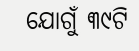ଯୋଗୁଁ ୩୯ଟି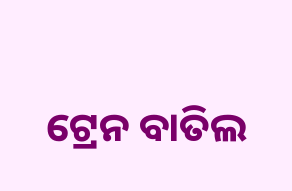ଟ୍ରେନ ବାତିଲ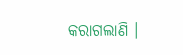କରାଗଲାଣି ।